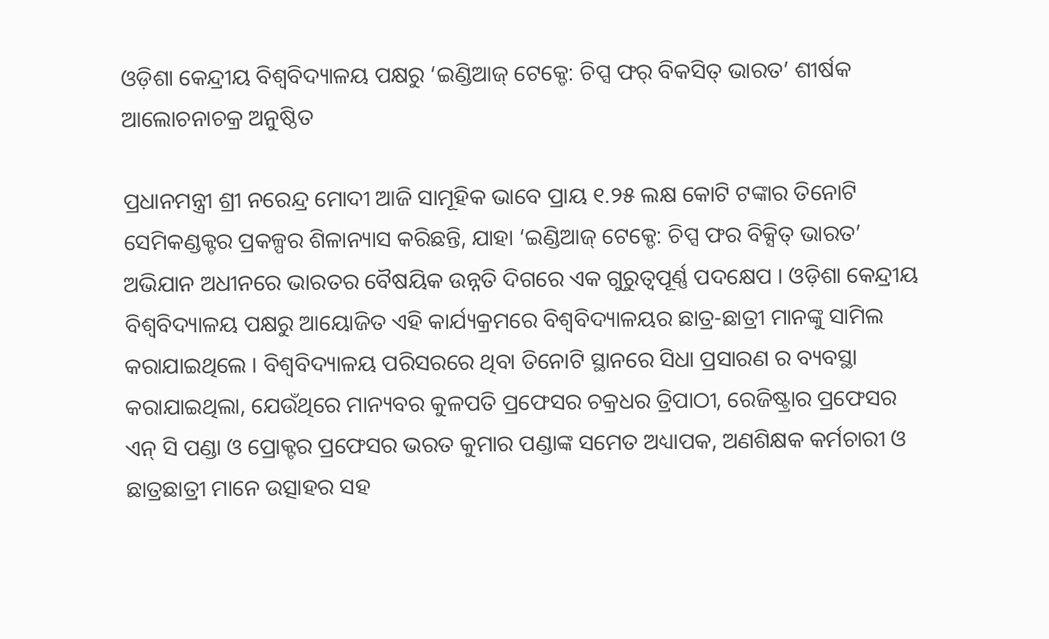ଓଡ଼ିଶା କେନ୍ଦ୍ରୀୟ ବିଶ୍ୱବିଦ୍ୟାଳୟ ପକ୍ଷରୁ ‘ଇଣ୍ଡିଆଜ୍ ଟେକ୍ଡେ: ଚିପ୍ସ ଫର୍ ବିକସିତ୍ ଭାରତ’ ଶୀର୍ଷକ ଆଲୋଚନାଚକ୍ର ଅନୁଷ୍ଠିତ

ପ୍ରଧାନମନ୍ତ୍ରୀ ଶ୍ରୀ ନରେନ୍ଦ୍ର ମୋଦୀ ଆଜି ସାମୂହିକ ଭାବେ ପ୍ରାୟ ୧.୨୫ ଲକ୍ଷ କୋଟି ଟଙ୍କାର ତିନୋଟି ସେମିକଣ୍ଡକ୍ଟର ପ୍ରକଳ୍ପର ଶିଳାନ୍ୟାସ କରିଛନ୍ତି, ଯାହା ‘ଇଣ୍ଡିଆଜ୍ ଟେକ୍ଡେ: ଚିପ୍ସ ଫର ବିକ୍ସିତ୍ ଭାରତ’ ଅଭିଯାନ ଅଧୀନରେ ଭାରତର ବୈଷୟିକ ଉନ୍ନତି ଦିଗରେ ଏକ ଗୁରୁତ୍ୱପୂର୍ଣ୍ଣ ପଦକ୍ଷେପ । ଓଡ଼ିଶା କେନ୍ଦ୍ରୀୟ ବିଶ୍ୱବିଦ୍ୟାଳୟ ପକ୍ଷରୁ ଆୟୋଜିତ ଏହି କାର୍ଯ୍ୟକ୍ରମରେ ବିଶ୍ଵବିଦ୍ୟାଳୟର ଛାତ୍ର-ଛାତ୍ରୀ ମାନଙ୍କୁ ସାମିଲ କରାଯାଇଥିଲେ । ବିଶ୍ୱବିଦ୍ୟାଳୟ ପରିସରରେ ଥିବା ତିନୋଟି ସ୍ଥାନରେ ସିଧା ପ୍ରସାରଣ ର ବ୍ୟବସ୍ଥା କରାଯାଇଥିଲା, ଯେଉଁଥିରେ ମାନ୍ୟବର କୁଳପତି ପ୍ରଫେସର ଚକ୍ରଧର ତ୍ରିପାଠୀ, ରେଜିଷ୍ଟ୍ରାର ପ୍ରଫେସର ଏନ୍ ସି ପଣ୍ଡା ଓ ପ୍ରୋକ୍ଟର ପ୍ରଫେସର ଭରତ କୁମାର ପଣ୍ଡାଙ୍କ ସମେତ ଅଧ୍ୟାପକ, ଅଣଶିକ୍ଷକ କର୍ମଚାରୀ ଓ ଛାତ୍ରଛାତ୍ରୀ ମାନେ ଉତ୍ସାହର ସହ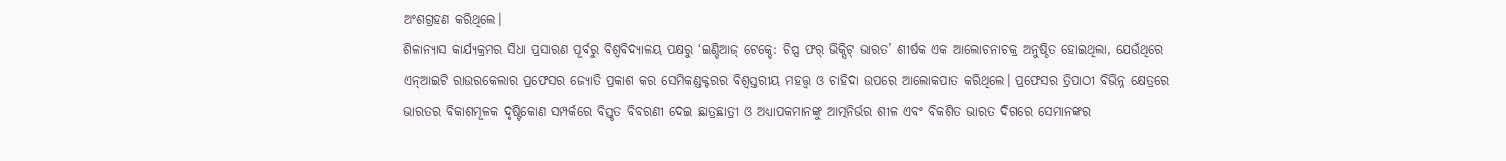ଅଂଶଗ୍ରହଣ କରିଥିଲେ।
ଶିଳାନ୍ୟାସ କାର୍ଯ୍ୟକ୍ରମର ସିଧା ପ୍ରସାରଣ ପୂର୍ବରୁ ବିଶ୍ୱବିଦ୍ୟାଳୟ ପକ୍ଷରୁ ‘ଇଣ୍ଡିଆଜ୍ ଟେକ୍ଡେ: ଚିପ୍ସ ଫର୍ ଭିକ୍ସିଟ୍ ଭାରତ’ ଶୀର୍ଷକ ଏକ ଆଲୋଚନାଚକ୍ର ଅନୁଷ୍ଠିତ ହୋଇଥିଲା, ଯେଉଁଥିରେ ଏନ୍ଆଇଟି ରାଉରକେଲାର ପ୍ରଫେସର ଜ୍ୟୋତି ପ୍ରକାଶ କର ସେମିକଣ୍ଡକ୍ଟରର ବିଶ୍ୱସ୍ତରୀୟ ମହତ୍ତ୍ୱ ଓ ଚାହିଦା ଉପରେ ଆଲୋକପାତ କରିଥିଲେ। ପ୍ରଫେସର ତ୍ରିପାଠୀ ବିଭିନ୍ନ କ୍ଷେତ୍ରରେ ଭାରତର ବିକାଶମୂଳକ ଦୃଷ୍ଟିକୋଣ ସମ୍ପର୍କରେ ବିସ୍ତୃତ ବିବରଣୀ ଦେଇ ଛାତ୍ରଛାତ୍ରୀ ଓ ଅଧ୍ୟାପକମାନଙ୍କୁ ଆତ୍ମନିର୍ଭର ଶୀଳ ଏବଂ ବିକଶିତ ଭାରତ ଦିଗରେ ସେମାନଙ୍କର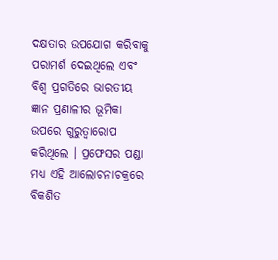ଦକ୍ଷତାର ଉପଯୋଗ କରିବାକୁ ପରାମର୍ଶ ଦେଇଥିଲେ ଏବଂ ବିଶ୍ୱ ପ୍ରଗତିରେ ଭାରତୀୟ ଜ୍ଞାନ ପ୍ରଣାଳୀର ଭୂମିକା ଉପରେ ଗୁରୁତ୍ୱାରୋପ କରିଥିଲେ । ପ୍ରଫେସର ପଣ୍ଡା ମଧ୍ୟ ଏହି ଆଲୋଚନାଚକ୍ରରେ ବିକଶିତ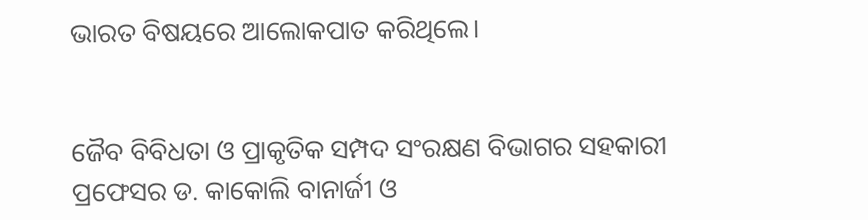ଭାରତ ବିଷୟରେ ଆଲୋକପାତ କରିଥିଲେ।


ଜୈବ ବିବିଧତା ଓ ପ୍ରାକୃତିକ ସମ୍ପଦ ସଂରକ୍ଷଣ ବିଭାଗର ସହକାରୀ ପ୍ରଫେସର ଡ. କାକୋଲି ବାନାର୍ଜୀ ଓ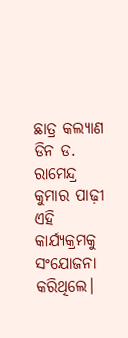ଛାତ୍ର କଲ୍ୟାଣ ଡିନ ଡ. ରାମେନ୍ଦ୍ର କୁମାର ପାଢ଼ୀ ଏହି କାର୍ଯ୍ୟକ୍ରମକୁ ସଂଯୋଜନା କରିଥିଲେ।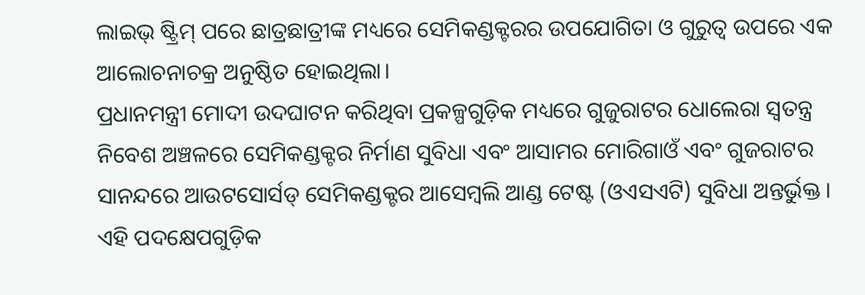ଲାଇଭ୍ ଷ୍ଟ୍ରିମ୍ ପରେ ଛାତ୍ରଛାତ୍ରୀଙ୍କ ମଧ୍ୟରେ ସେମିକଣ୍ଡକ୍ଟରର ଉପଯୋଗିତା ଓ ଗୁରୁତ୍ୱ ଉପରେ ଏକ ଆଲୋଚନାଚକ୍ର ଅନୁଷ୍ଠିତ ହୋଇଥିଲା।
ପ୍ରଧାନମନ୍ତ୍ରୀ ମୋଦୀ ଉଦଘାଟନ କରିଥିବା ପ୍ରକଳ୍ପଗୁଡ଼ିକ ମଧ୍ୟରେ ଗୁଜୁରାଟର ଧୋଲେରା ସ୍ୱତନ୍ତ୍ର ନିବେଶ ଅଞ୍ଚଳରେ ସେମିକଣ୍ଡକ୍ଟର ନିର୍ମାଣ ସୁବିଧା ଏବଂ ଆସାମର ମୋରିଗାଓଁ ଏବଂ ଗୁଜରାଟର ସାନନ୍ଦରେ ଆଉଟସୋର୍ସଡ୍ ସେମିକଣ୍ଡକ୍ଟର ଆସେମ୍ବଲି ଆଣ୍ଡ ଟେଷ୍ଟ (ଓଏସଏଟି) ସୁବିଧା ଅନ୍ତର୍ଭୁକ୍ତ । ଏହି ପଦକ୍ଷେପଗୁଡ଼ିକ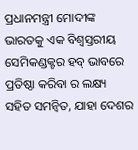ପ୍ରଧାନମନ୍ତ୍ରୀ ମୋଦୀଙ୍କ ଭାରତକୁ ଏକ ବିଶ୍ୱସ୍ତରୀୟ ସେମିକଣ୍ଡକ୍ଟର ହବ୍ ଭାବରେ ପ୍ରତିଷ୍ଠା କରିବା ର ଲକ୍ଷ୍ୟ ସହିତ ସମନ୍ୱିତ, ଯାହା ଦେଶର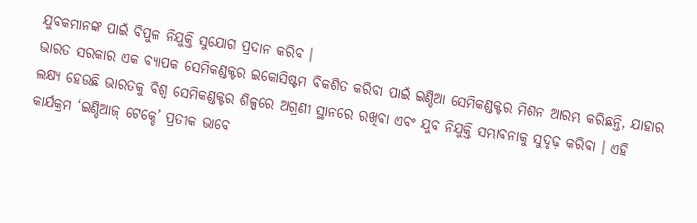ଯୁବକମାନଙ୍କ ପାଇଁ ବିପୁଳ ନିଯୁକ୍ତି ସୁଯୋଗ ପ୍ରଦାନ କରିବ ।
ଭାରତ ସରକାର ଏକ ବ୍ୟାପକ ସେମିକଣ୍ଡକ୍ଟର ଇକୋସିଷ୍ଟମ ବିକଶିତ କରିବା ପାଇଁ ଇଣ୍ଡିଆ ସେମିକଣ୍ଡକ୍ଟର ମିଶନ ଆରମ୍ଭ କରିଛନ୍ତି, ଯାହାର ଲକ୍ଷ୍ୟ ହେଉଛି ଭାରତକୁ ବିଶ୍ୱ ସେମିକଣ୍ଡକ୍ଟର ଶିଳ୍ପରେ ଅଗ୍ରଣୀ ସ୍ଥାନରେ ରଖିବା ଏବଂ ଯୁବ ନିଯୁକ୍ତି ସମ୍ଭାବନାକୁ ସୁଦୃଢ଼ କରିବା । ଏହି କାର୍ଯକ୍ରମ ‘ଇଣ୍ଡିଆଜ୍ ଟେକ୍ଡେ’ ପ୍ରତୀକ ଭାବେ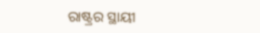ରାଷ୍ଟ୍ରର ସ୍ଥାୟୀ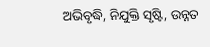ଅଭିବୃଦ୍ଧି, ନିଯୁକ୍ତି ସୃଷ୍ଟି, ଉନ୍ନତ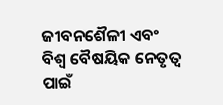ଜୀବନଶୈଳୀ ଏବଂ ବିଶ୍ୱ ବୈଷୟିକ ନେତୃତ୍ୱ ପାଇଁ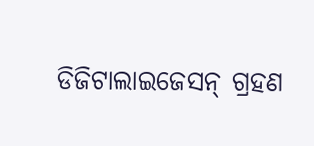ଡିଜିଟାଲାଇଜେସନ୍ ଗ୍ରହଣ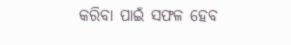କରିବା ପାଇଁ ସଫଳ ହେବ